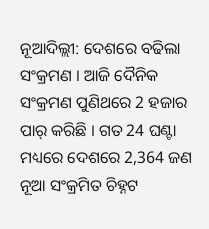ନୂଆଦିଲ୍ଲୀ: ଦେଶରେ ବଢିଲା ସଂକ୍ରମଣ । ଆଜି ଦୈନିକ ସଂକ୍ରମଣ ପୁଣିଥରେ 2 ହଜାର ପାର୍ କରିଛି । ଗତ 24 ଘଣ୍ଟା ମଧ୍ୟରେ ଦେଶରେ 2,364 ଜଣ ନୂଆ ସଂକ୍ରମିତ ଚିହ୍ନଟ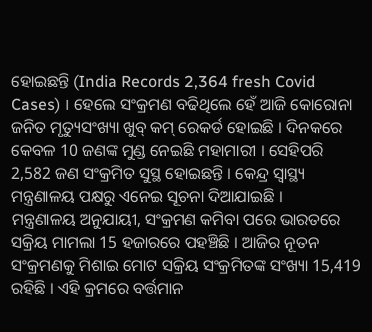ହୋଇଛନ୍ତି (India Records 2,364 fresh Covid Cases) । ହେଲେ ସଂକ୍ରମଣ ବଢିଥିଲେ ହେଁ ଆଜି କୋରୋନା ଜନିତ ମୃତ୍ୟୁସଂଖ୍ୟା ଖୁବ୍ କମ୍ ରେକର୍ଡ ହୋଇଛି । ଦିନକରେ କେବଳ 10 ଜଣଙ୍କ ମୁଣ୍ଡ ନେଇଛି ମହାମାରୀ । ସେହିପରି 2,582 ଜଣ ସଂକ୍ରମିତ ସୁସ୍ଥ ହୋଇଛନ୍ତି । କେନ୍ଦ୍ର ସ୍ବାସ୍ଥ୍ୟ ମନ୍ତ୍ରଣାଳୟ ପକ୍ଷରୁ ଏନେଇ ସୂଚନା ଦିଆଯାଇଛି ।
ମନ୍ତ୍ରଣାଳୟ ଅନୁଯାୟୀ, ସଂକ୍ରମଣ କମିବା ପରେ ଭାରତରେ ସକ୍ରିୟ ମାମଲା 15 ହଜାରରେ ପହଞ୍ଚିଛି । ଆଜିର ନୂତନ ସଂକ୍ରମଣକୁ ମିଶାଇ ମୋଟ ସକ୍ରିୟ ସଂକ୍ରମିତଙ୍କ ସଂଖ୍ୟା 15,419 ରହିଛି । ଏହି କ୍ରମରେ ବର୍ତ୍ତମାନ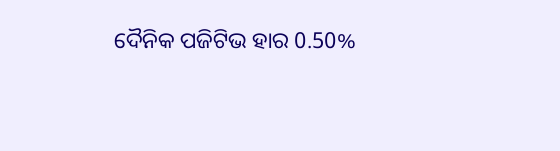ଦୈନିକ ପଜିଟିଭ ହାର 0.50%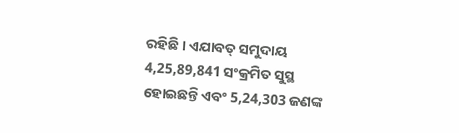ରହିଛି । ଏଯାବତ୍ ସମୁଦାୟ 4,25,89,841 ସଂକ୍ରମିତ ସୁସ୍ଥ ହୋଇଛନ୍ତି ଏବଂ 5,24,303 ଜଣଙ୍କ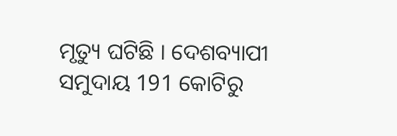ମୃତ୍ୟୁ ଘଟିଛି । ଦେଶବ୍ୟାପୀ ସମୁଦାୟ 191 କୋଟିରୁ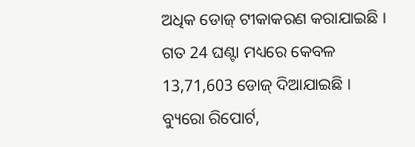ଅଧିକ ଡୋଜ୍ ଟୀକାକରଣ କରାଯାଇଛି । ଗତ 24 ଘଣ୍ଟା ମଧ୍ୟରେ କେବଳ 13,71,603 ଡୋଜ୍ ଦିଆଯାଇଛି ।
ବ୍ୟୁରୋ ରିପୋର୍ଟ,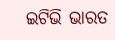ଇଟିଭି ଭାରତ